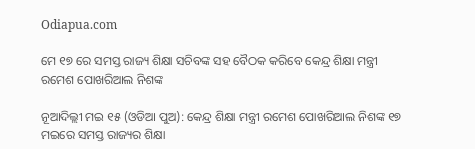Odiapua.com

ମେ ୧୭ ରେ ସମସ୍ତ ରାଜ୍ୟ ଶିକ୍ଷା ସଚିବଙ୍କ ସହ ବୈଠକ କରିବେ କେନ୍ଦ୍ର ଶିକ୍ଷା ମନ୍ତ୍ରୀ ରମେଶ ପୋଖରିଆଲ ନିଶଙ୍କ

ନୂଆଦିଲ୍ଲୀ ମଇ ୧୫ (ଓଡିଆ ପୁଅ): କେନ୍ଦ୍ର ଶିକ୍ଷା ମନ୍ତ୍ରୀ ରମେଶ ପୋଖରିଆଲ ନିଶଙ୍କ ୧୭ ମଇରେ ସମସ୍ତ ରାଜ୍ୟର ଶିକ୍ଷା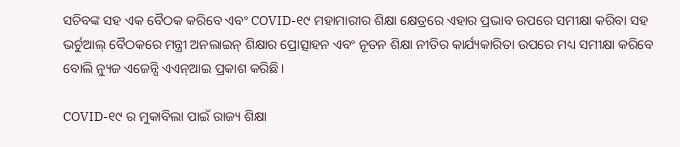ସଚିବଙ୍କ ସହ ଏକ ବୈଠକ କରିବେ ଏବଂ COVID-୧୯ ମହାମାରୀର ଶିକ୍ଷା କ୍ଷେତ୍ରରେ ଏହାର ପ୍ରଭାବ ଉପରେ ସମୀକ୍ଷା କରିବା ସହ ଭର୍ଚୁଆଲ୍ ବୈଠକରେ ମନ୍ତ୍ରୀ ଅନଲାଇନ୍ ଶିକ୍ଷାର ପ୍ରୋତ୍ସାହନ ଏବଂ ନୂତନ ଶିକ୍ଷା ନୀତିର କାର୍ଯ୍ୟକାରିତା ଉପରେ ମଧ୍ୟ ସମୀକ୍ଷା କରିବେ ବୋଲି ନ୍ୟୁଜ ଏଜେନ୍ସି ଏଏନ୍‌ଆଇ ପ୍ରକାଶ କରିଛି।

COVID-୧୯ ର ମୁକାବିଲା ପାଇଁ ରାଜ୍ୟ ଶିକ୍ଷା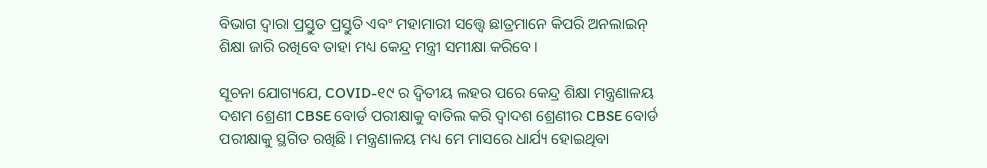ବିଭାଗ ଦ୍ୱାରା ପ୍ରସ୍ତୁତ ପ୍ରସ୍ତୁତି ଏବଂ ମହାମାରୀ ସତ୍ତ୍ୱେ ଛାତ୍ରମାନେ କିପରି ଅନଲାଇନ୍ ଶିକ୍ଷା ଜାରି ରଖିବେ ତାହା ମଧ୍ୟ କେନ୍ଦ୍ର ମନ୍ତ୍ରୀ ସମୀକ୍ଷା କରିବେ।

ସୂଚନା ଯୋଗ୍ୟଯେ, COVID-୧୯ ର ଦ୍ୱିତୀୟ ଲହର ପରେ କେନ୍ଦ୍ର ଶିକ୍ଷା ମନ୍ତ୍ରଣାଳୟ ଦଶମ ଶ୍ରେଣୀ CBSE ବୋର୍ଡ ପରୀକ୍ଷାକୁ ବାତିଲ କରି ଦ୍ୱାଦଶ ଶ୍ରେଣୀର CBSE ବୋର୍ଡ ପରୀକ୍ଷାକୁ ସ୍ଥଗିତ ରଖିଛି। ମନ୍ତ୍ରଣାଳୟ ମଧ୍ୟ ମେ ମାସରେ ଧାର୍ଯ୍ୟ ହୋଇଥିବା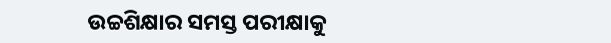ଉଚ୍ଚଶିକ୍ଷାର ସମସ୍ତ ପରୀକ୍ଷାକୁ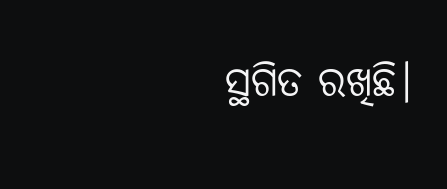ସ୍ଥଗିତ ରଖିଛି।